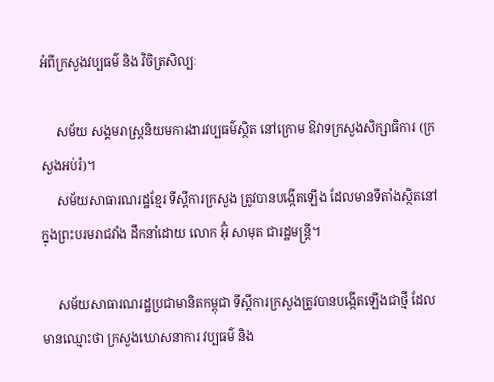អំពីក្រសួងវប្បធម៌ និង វិចិត្រសិល្បៈ

     សម័យ សង្គមរាស្ត្រនិយមការងារវប្បធម៌ស្ថិត នៅក្រោម ឱវាទក្រសួងសិក្សាធិការ (ក្រសួងអប់រំ)។
     សម័យសាធារណរដ្ឋខ្មែរ ទីស្ដីការក្រសួង ត្រូវបានបង្កើតឡើង ដែលមានទីតាំងស្ថិតនៅក្នុងព្រះបរមរាជវាំង ដឹកនាំដោយ លោក អ៊ុំ សាមុត ជារដ្ឋមន្ត្រី។

     សម័យសាធារណរដ្ឋប្រជាមានិតកម្ពុជា ទីស្ដីការក្រសួងត្រូវបានបង្កើតឡើងជាថ្មី ដែលមានឈ្មោះថា ក្រសួងឃោសនាការ វប្បធម៌ និង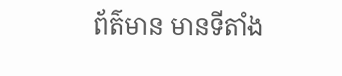ព័ត៌មាន មានទីតាំង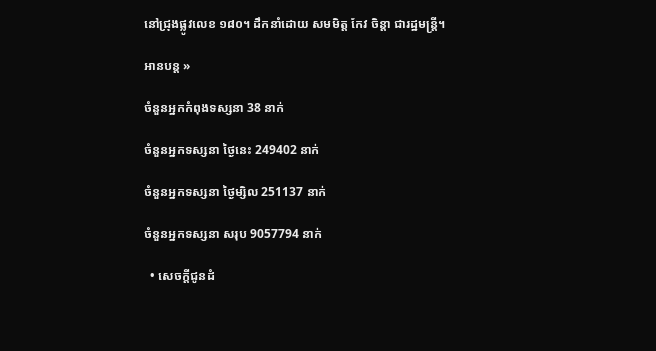នៅជ្រុងផ្លូវលេខ ១៨០។ ដឹកនាំដោយ សមមិត្ត កែវ ចិន្តា ជារដ្ឋមន្រ្តី។

អានបន្ត »

ចំនួនអ្នកកំពុងទស្សនា 38 នាក់

ចំនួនអ្នកទស្សនា ថ្ងៃនេះ 249402 នាក់

ចំនួនអ្នកទស្សនា ថ្ងៃម្សិល 251137 នាក់

ចំនួនអ្នកទស្សនា សរុប 9057794 នាក់

  • សេចក្តីជូនដំ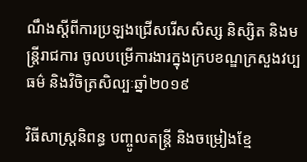ណឹងស្តីពីការប្រឡងជ្រើសរើសសិស្ស និស្សិត និងមន្ត្រីរាជការ ចូលបម្រើការងារក្នុងក្របខណ្ឌក្រសួងវប្បធម៌ និងវិចិត្រសិល្បៈឆ្នាំ២០១៩

វិធីសាស្ត្រនិពន្ធ បញ្ចូលតន្ត្រី និងចម្រៀងខ្មែ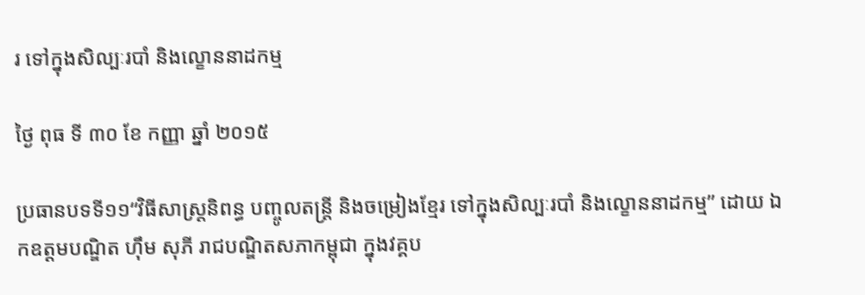រ ទៅក្នុងសិល្បៈរបាំ និងល្ខោននាដកម្ម

ថ្ងៃ ពុធ ទី ៣០ ខែ កញ្ញា ឆ្នាំ ២០១៥

ប្រធានបទទី១១“វិធីសាស្ត្រនិពន្ធ បញ្ចូលតន្ត្រី និងចម្រៀងខ្មែរ ទៅក្នុងសិល្បៈរបាំ និងល្ខោននាដកម្ម” ដោយ ឯកឧត្តមបណ្ឌិត ហ៊ឹម សុភី រាជបណ្ឌិតសភាកម្ពុជា ក្នុងវគ្គប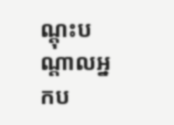ណ្តុះបណ្តាលអ្នកប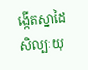ង្កើតស្នាដៃសិល្បៈយុ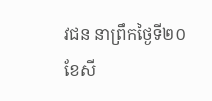វជន នាព្រឹកថ្ងៃទី២០ ខែសី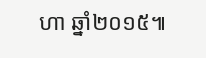ហា ឆ្នាំ២០១៥៕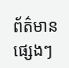ព័ត៌មានផ្សេងៗ